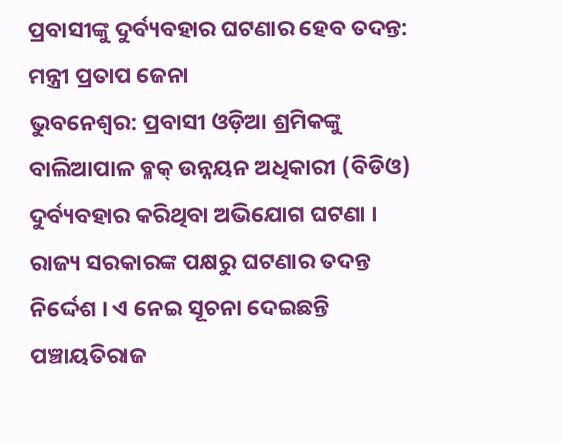ପ୍ରବାସୀଙ୍କୁ ଦୁର୍ବ୍ୟବହାର ଘଟଣାର ହେବ ତଦନ୍ତ: ମନ୍ତ୍ରୀ ପ୍ରତାପ ଜେନା
ଭୁବନେଶ୍ୱର: ପ୍ରବାସୀ ଓଡ଼ିଆ ଶ୍ରମିକଙ୍କୁ ବାଲିଆପାଳ ବ୍ଳକ୍ ଉନ୍ନୟନ ଅଧିକାରୀ (ବିଡିଓ) ଦୁର୍ବ୍ୟବହାର କରିଥିବା ଅଭିଯୋଗ ଘଟଣା । ରାଜ୍ୟ ସରକାରଙ୍କ ପକ୍ଷରୁ ଘଟଣାର ତଦନ୍ତ ନିର୍ଦ୍ଦେଶ । ଏ ନେଇ ସୂଚନା ଦେଇଛନ୍ତି ପଞ୍ଚାୟତିରାଜ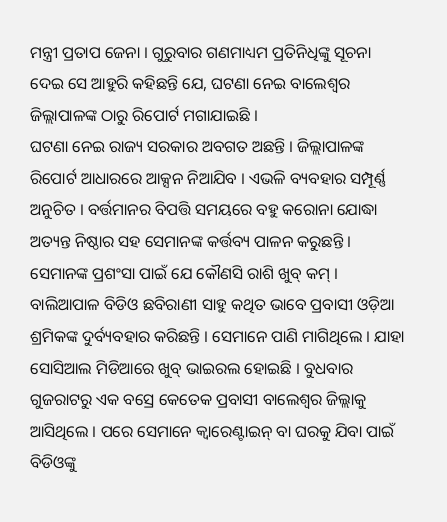ମନ୍ତ୍ରୀ ପ୍ରତାପ ଜେନା । ଗୁରୁବାର ଗଣମାଧ୍ୟମ ପ୍ରତିନିଧିଙ୍କୁ ସୂଚନା ଦେଇ ସେ ଆହୁରି କହିଛନ୍ତି ଯେ, ଘଟଣା ନେଇ ବାଲେଶ୍ୱର ଜିଲ୍ଲାପାଳଙ୍କ ଠାରୁ ରିପୋର୍ଟ ମଗାଯାଇଛି ।
ଘଟଣା ନେଇ ରାଜ୍ୟ ସରକାର ଅବଗତ ଅଛନ୍ତି । ଜିଲ୍ଲାପାଳଙ୍କ ରିପୋର୍ଟ ଆଧାରରେ ଆକ୍ସନ ନିଆଯିବ । ଏଭଳି ବ୍ୟବହାର ସମ୍ପୂର୍ଣ୍ଣ ଅନୁଚିତ । ବର୍ତ୍ତମାନର ବିପତ୍ତି ସମୟରେ ବହୁ କରୋନା ଯୋଦ୍ଧା ଅତ୍ୟନ୍ତ ନିଷ୍ଠାର ସହ ସେମାନଙ୍କ କର୍ତ୍ତବ୍ୟ ପାଳନ କରୁଛନ୍ତି । ସେମାନଙ୍କ ପ୍ରଶଂସା ପାଇଁ ଯେ କୌଣସି ରାଶି ଖୁବ୍ କମ୍ ।
ବାଲିଆପାଳ ବିଡିଓ ଛବିରାଣୀ ସାହୁ କଥିତ ଭାବେ ପ୍ରବାସୀ ଓଡ଼ିଆ ଶ୍ରମିକଙ୍କ ଦୁର୍ବ୍ୟବହାର କରିଛନ୍ତି । ସେମାନେ ପାଣି ମାଗିଥିଲେ । ଯାହା ସୋସିଆଲ ମିଡିଆରେ ଖୁବ୍ ଭାଇରଲ ହୋଇଛି । ବୁଧବାର ଗୁଜରାଟରୁ ଏକ ବସ୍ରେ କେତେକ ପ୍ରବାସୀ ବାଲେଶ୍ୱର ଜିଲ୍ଲାକୁ ଆସିଥିଲେ । ପରେ ସେମାନେ କ୍ୱାରେଣ୍ଟାଇନ୍ ବା ଘରକୁ ଯିବା ପାଇଁ ବିଡିଓଙ୍କୁ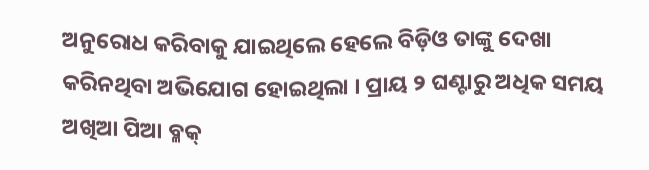ଅନୁରୋଧ କରିବାକୁ ଯାଇଥିଲେ ହେଲେ ବିଡ଼ିଓ ତାଙ୍କୁ ଦେଖା କରିନଥିବା ଅଭିଯୋଗ ହୋଇଥିଲା । ପ୍ରାୟ ୨ ଘଣ୍ଟାରୁ ଅଧିକ ସମୟ ଅଖିଆ ପିଆ ବ୍ଳକ୍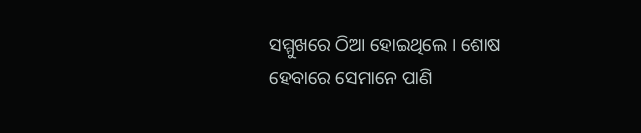ସମ୍ମୁଖରେ ଠିଆ ହୋଇଥିଲେ । ଶୋଷ ହେବାରେ ସେମାନେ ପାଣି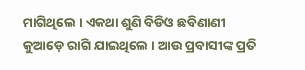ମାଗିଥିଲେ । ଏକଥା ଶୁଣି ବିଡିଓ ଛବିଣାଣୀ କୁଆଡ଼େ ରାଗି ଯାଇଥିଲେ । ଆଉ ପ୍ରବାସୀଙ୍କ ପ୍ରତି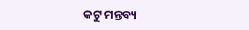କଟୁ ମନ୍ତବ୍ୟ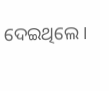ଦେଇଥିଲେ ।